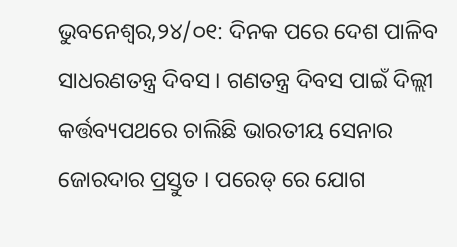ଭୁବନେଶ୍ୱର,୨୪/୦୧: ଦିନକ ପରେ ଦେଶ ପାଳିବ ସାଧରଣତନ୍ତ୍ର ଦିବସ । ଗଣତନ୍ତ୍ର ଦିବସ ପାଇଁ ଦିଲ୍ଲୀ କର୍ତ୍ତବ୍ୟପଥରେ ଚାଲିଛି ଭାରତୀୟ ସେନାର ଜୋରଦାର ପ୍ରସ୍ତୁତ । ପରେଡ୍ ରେ ଯୋଗ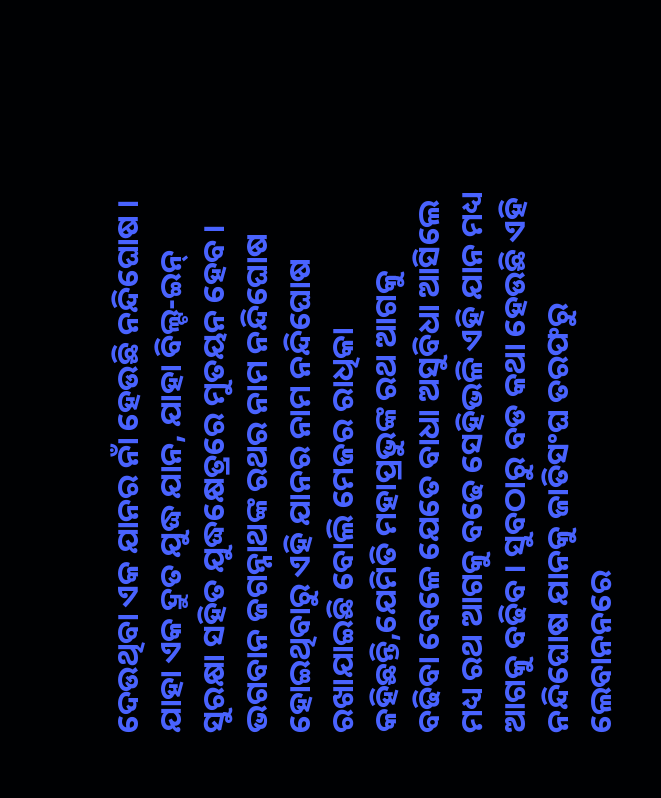ଦେଉଥିବା ଏକ ଯାନର ନାଁ ହେଉଛି ନନ୍ଦିଘୋଷ । ଯାହା ଏକ ଦ୍ରୁତ ଯୁଦ୍ଧ ଯାନ, ଯାହା ବିଲ୍ଟ-ଇନ୍ ସୁରକ୍ଷା ସହିତ ଯୁଦ୍ଧକ୍ଷେତ୍ରରେ ମୁତୟନ ହେବ । ଭଗବାନ ଜଗନ୍ନାଥଙ୍କ ରଥର ନାମ ନନ୍ଦିଘୋଷ ହୋଇଥିବାରୁ ଏହି ଯାନର ନାମ ନନ୍ଦିଘୋଷ ରଖାଯାଇଛି ବୋଲି ମେଜର ରାଧିକା କହିଛନ୍ତି,ଯେମିତି ମହାପ୍ରଭୁଙ୍କ ରଥ ଆଗକୁ ବଢିବା ବେଳେ ଯେତେ ବାଧା ଅସୁବିଧା ଆସିଲେ ମଧ୍ୟ ରଥ ଆଗକୁ ବଢେ ସେହିଭଳି ଏହି ଯାନ ମଧ୍ୟ ଆଗକୁ ବଢିବ । ସୁବଠାରୁ ବଡ କଥା ହେଉଛି ଏହି ନନ୍ଦିଘୋଷ ଯାନକୁ ଜାତିସଂଘ ତରଫରୁ ଲେବାନନରେ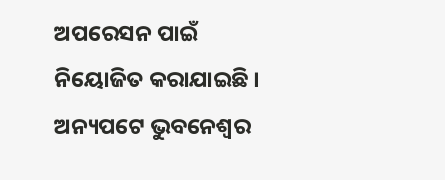ଅପରେସନ ପାଇଁ ନିୟୋଜିତ କରାଯାଇଛି । ଅନ୍ୟପଟେ ଭୁବନେଶ୍ୱର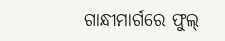ଗାନ୍ଧୀମାର୍ଗରେ ଫୁଲ୍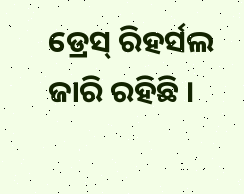ଡ୍ରେସ୍ ରିହର୍ସଲ ଜାରି ରହିଛି ।